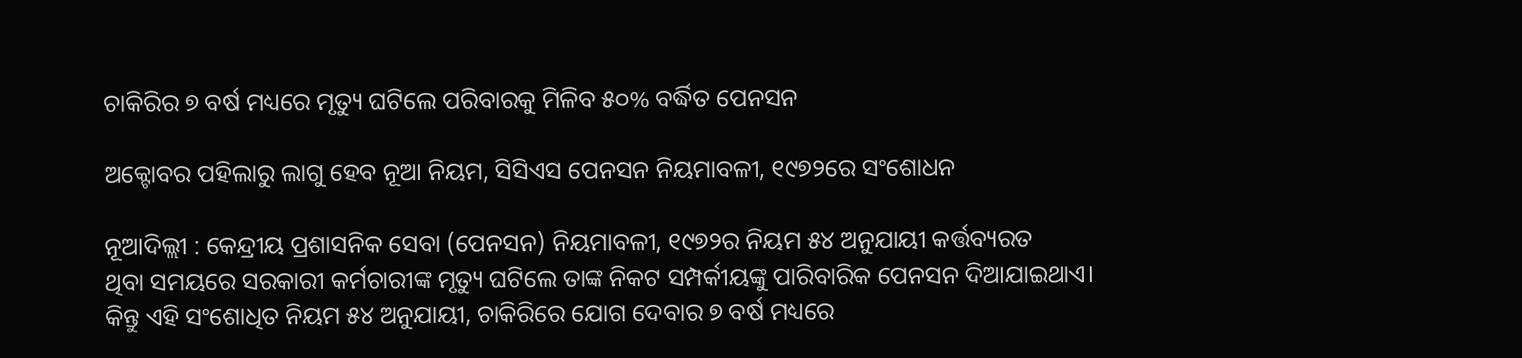ଚାକିରିର ୭ ବର୍ଷ ମଧ୍ୟରେ ମୃତ୍ୟୁ ଘଟିଲେ ପରିବାରକୁ ମିଳିବ ୫୦% ବର୍ଦ୍ଧିତ ପେନସନ

ଅକ୍ଟୋବର ପହିଲାରୁ ଲାଗୁ ହେବ ନୂଆ ନିୟମ, ସିସିଏସ ପେନସନ ନିୟମାବଳୀ, ୧୯୭୨ରେ ସଂଶୋଧନ

ନୂଆଦିଲ୍ଲୀ : କେନ୍ଦ୍ରୀୟ ପ୍ରଶାସନିକ ସେବା (ପେନସନ) ନିୟମାବଳୀ, ୧୯୭୨ର ନିୟମ ୫୪ ଅନୁଯାୟୀ କର୍ତ୍ତବ୍ୟରତ
ଥିବା ସମୟରେ ସରକାରୀ କର୍ମଚାରୀଙ୍କ ମୃତ୍ୟୁ ଘଟିଲେ ତାଙ୍କ ନିକଟ ସମ୍ପର୍କୀୟଙ୍କୁ ପାରିବାରିକ ପେନସନ ଦିଆଯାଇଥାଏ। କିନ୍ତୁ ଏହି ସଂଶୋଧିତ ନିୟମ ୫୪ ଅନୁଯାୟୀ, ଚାକିରିରେ ଯୋଗ ଦେବାର ୭ ବର୍ଷ ମଧ୍ୟରେ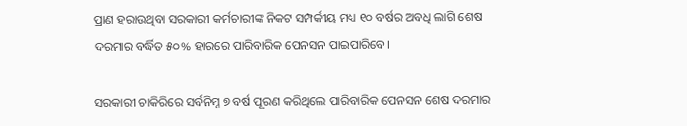ପ୍ରାଣ ହରାଉଥିବା ସରକାରୀ କର୍ମଚାରୀଙ୍କ ନିକଟ ସମ୍ପର୍କୀୟ ମଧ୍ୟ ୧୦ ବର୍ଷର ଅବଧି ଲାଗି ଶେଷ ଦରମାର ବର୍ଦ୍ଧିତ ୫୦% ହାରରେ ପାରିବାରିକ ପେନସନ ପାଇପାରିବେ।

ସରକାରୀ ଚାକିରିରେ ସର୍ବନିମ୍ନ ୭ ବର୍ଷ ପୂରଣ କରିଥିଲେ ପାରିବାରିକ ପେନସନ ଶେଷ ଦରମାର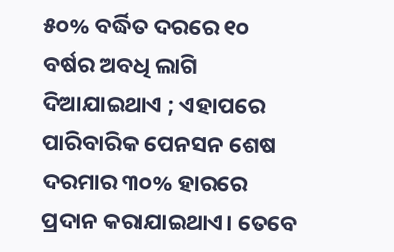୫୦% ବର୍ଦ୍ଧିତ ଦରରେ ୧୦ ବର୍ଷର ଅବଧି ଲାଗି ଦିଆଯାଇଥାଏ ; ଏହାପରେ ପାରିବାରିକ ପେନସନ ଶେଷ ଦରମାର ୩୦% ହାରରେ ପ୍ରଦାନ କରାଯାଇଥାଏ। ତେବେ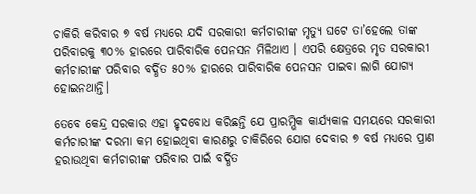ଚାକିରି କରିବାର ୭ ବର୍ଷ ମଧ୍ୟରେ ଯଦି ସରକାରୀ କର୍ମଚାରୀଙ୍କ ମୃତ୍ୟୁ ଘଟେ ତା’ହେଲେ ତାଙ୍କ ପରିବାରକୁ ୩୦% ହାରରେ ପାରିବାରିକ ପେନସନ ମିଳିଥାଏ । ଏପରି କ୍ଷେତ୍ରରେ ମୃତ ସରକାରୀ କର୍ମଚାରୀଙ୍କ ପରିବାର ବର୍ଦ୍ଧିତ ୫୦% ହାରରେ ପାରିବାରିକ ପେନସନ ପାଇବା ଲାଗି ଯୋଗ୍ୟ ହୋଇନଥାନ୍ତି।

ତେବେ କେନ୍ଦ୍ର ସରକାର ଏହା ହୃଦବୋଧ କରିଛନ୍ତି ଯେ ପ୍ରାରମ୍ଭିକ କାର୍ଯ୍ୟକାଳ ସମୟରେ ସରକାରୀ କର୍ମଚାରୀଙ୍କ ଦରମା କମ ହୋଇଥିବା କାରଣରୁ ଚାକିରିରେ ଯୋଗ ଦେବାର ୭ ବର୍ଷ ମଧ୍ୟରେ ପ୍ରାଣ ହରାଉଥିବା କର୍ମଚାରୀଙ୍କ ପରିବାର ପାଇଁ ବର୍ଦ୍ଧିତ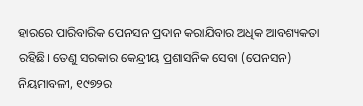ହାରରେ ପାରିବାରିକ ପେନସନ ପ୍ରଦାନ କରାଯିବାର ଅଧିକ ଆବଶ୍ୟକତା ରହିଛି। ତେଣୁ ସରକାର କେନ୍ଦ୍ରୀୟ ପ୍ରଶାସନିକ ସେବା (ପେନସନ)  ନିୟମାବଳୀ, ୧୯୭୨ର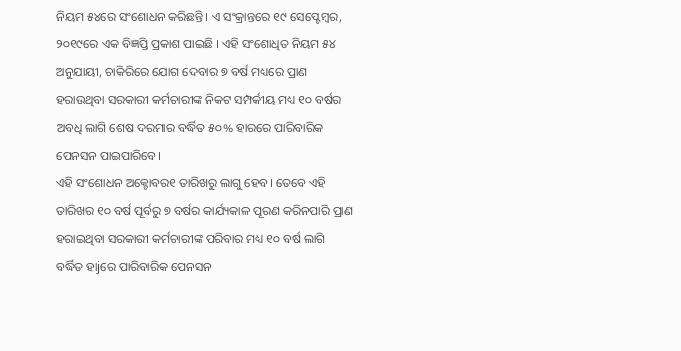ନିୟମ ୫୪ରେ ସଂଶୋଧନ କରିଛନ୍ତି। ଏ ସଂକ୍ରାନ୍ତରେ ୧୯ ସେପ୍ଟେମ୍ବର, ୨୦୧୯ରେ ଏକ ବିଜ୍ଞପ୍ତି ପ୍ରକାଶ ପାଇଛି । ଏହି ସଂଶୋଧିତ ନିୟମ ୫୪ ଅନୁଯାୟୀ, ଚାକିରିରେ ଯୋଗ ଦେବାର ୭ ବର୍ଷ ମଧ୍ୟରେ ପ୍ରାଣ ହରାଉଥିବା ସରକାରୀ କର୍ମଚାରୀଙ୍କ ନିକଟ ସମ୍ପର୍କୀୟ ମଧ୍ୟ ୧୦ ବର୍ଷର ଅବଧି ଲାଗି ଶେଷ ଦରମାର ବର୍ଦ୍ଧିତ ୫୦% ହାରରେ ପାରିବାରିକ ପେନସନ ପାଇପାରିବେ।
ଏହି ସଂଶୋଧନ ଅକ୍ଟୋବର୧ ତାରିଖରୁ ଲାଗୁ ହେବ। ତେବେ ଏହି ତାରିଖର ୧୦ ବର୍ଷ ପୂର୍ବରୁ ୭ ବର୍ଷର କାର୍ଯ୍ୟକାଳ ପୂରଣ କରିନପାରି ପ୍ରାଣ ହରାଇଥିବା ସରକାରୀ କର୍ମଚାରୀଙ୍କ ପରିବାର ମଧ୍ୟ ୧୦ ବର୍ଷ ଲାଗି ବର୍ଦ୍ଧିତ ହାjରେ ପାରିବାରିକ ପେନସନ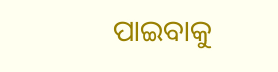ପାଇବାକୁ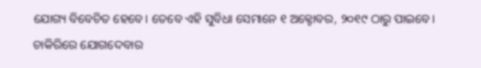ଯୋଗ୍ୟ ବିବେଚିତ ହେବେ। ତେବେ ଏହି ସୁବିଧା ସେମାନେ ୧ ଅକ୍ଟୋବର, ୨୦୧୯ ଠାରୁ ପାଇବେ।
ଚାକିରିରେ ଯୋଗଦେବାର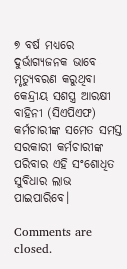୭ ବର୍ଷ ମଧ୍ୟରେ ଦୁର୍ଭାଗ୍ୟଜନକ ଭାବେ ମୃତ୍ୟୁବରଣ କରୁଥିବା କେନ୍ଦ୍ରୀୟ ସଶସ୍ତ୍ର ଆରକ୍ଷୀ ବାହିନୀ (ସିଏପିଏଫ) କର୍ମଚାରୀଙ୍କ ସମେତ ସମସ୍ତ ସରକାରୀ କର୍ମଚାରୀଙ୍କ ପରିବାର ଏହି ସଂଶୋଧିତ ସୁବିଧାର ଲାଭ ପାଇପାରିବେ।

Comments are closed.